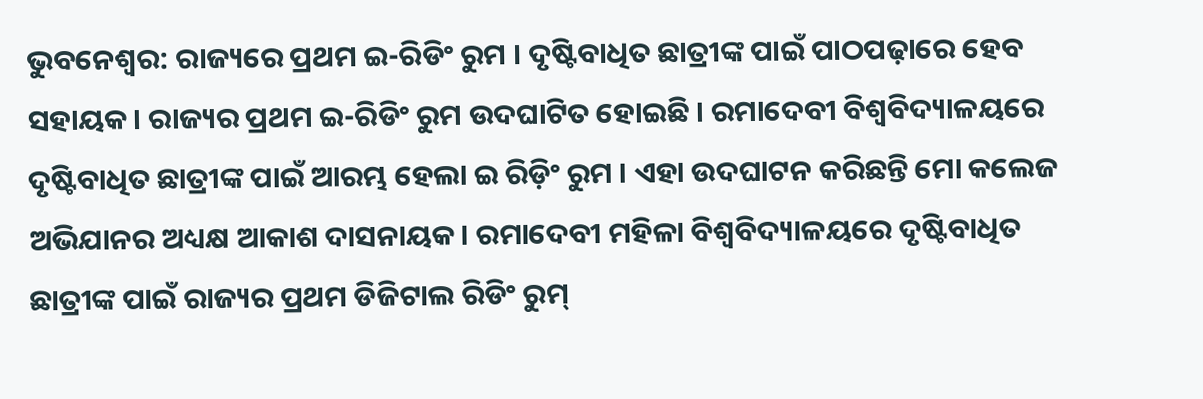ଭୁବନେଶ୍ବର: ରାଜ୍ୟରେ ପ୍ରଥମ ଇ-ରିଡିଂ ରୁମ । ଦୃଷ୍ଟିବାଧିତ ଛାତ୍ରୀଙ୍କ ପାଇଁ ପାଠପଢ଼ାରେ ହେବ ସହାୟକ। ରାଜ୍ୟର ପ୍ରଥମ ଇ-ରିଡିଂ ରୁମ ଉଦଘାଟିତ ହୋଇଛି । ରମାଦେବୀ ବିଶ୍ୱବିଦ୍ୟାଳୟରେ ଦୃଷ୍ଟିବାଧିତ ଛାତ୍ରୀଙ୍କ ପାଇଁ ଆରମ୍ଭ ହେଲା ଇ ରିଡ଼ିଂ ରୁମ । ଏହା ଉଦଘାଟନ କରିଛନ୍ତି ମୋ କଲେଜ ଅଭିଯାନର ଅଧ୍ୟକ୍ଷ ଆକାଶ ଦାସନାୟକ। ରମାଦେବୀ ମହିଳା ବିଶ୍ୱବିଦ୍ୟାଳୟରେ ଦୃଷ୍ଟିବାଧିତ ଛାତ୍ରୀଙ୍କ ପାଇଁ ରାଜ୍ୟର ପ୍ରଥମ ଡିଜିଟାଲ ରିଡିଂ ରୁମ୍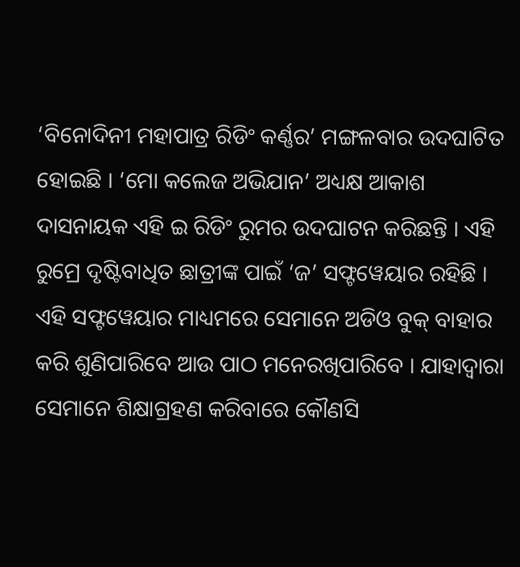‘ବିନୋଦିନୀ ମହାପାତ୍ର ରିଡିଂ କର୍ଣ୍ଣର’ ମଙ୍ଗଳବାର ଉଦଘାଟିତ ହୋଇଛି । ‘ମୋ କଲେଜ ଅଭିଯାନ’ ଅଧ୍ୟକ୍ଷ ଆକାଶ ଦାସନାୟକ ଏହି ଇ ରିଡିଂ ରୁମର ଉଦଘାଟନ କରିଛନ୍ତି । ଏହି ରୁମ୍ରେ ଦୃଷ୍ଟିବାଧିତ ଛାତ୍ରୀଙ୍କ ପାଇଁ ‘ଜ’ ସଫ୍ଟୱେୟାର ରହିଛି । ଏହି ସଫ୍ଟୱେୟାର ମାଧ୍ୟମରେ ସେମାନେ ଅଡିଓ ବୁକ୍ ବାହାର କରି ଶୁଣିପାରିବେ ଆଉ ପାଠ ମନେରଖିପାରିବେ । ଯାହାଦ୍ୱାରା ସେମାନେ ଶିକ୍ଷାଗ୍ରହଣ କରିବାରେ କୌଣସି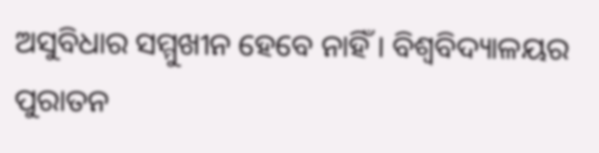ଅସୁବିଧାର ସମ୍ମୁଖୀନ ହେବେ ନାହିଁ । ବିଶ୍ୱବିଦ୍ୟାଳୟର ପୁରାତନ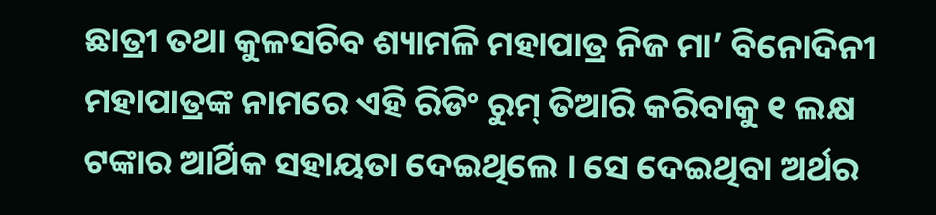ଛାତ୍ରୀ ତଥା କୁଳସଚିବ ଶ୍ୟାମଳି ମହାପାତ୍ର ନିଜ ମା’ ବିନୋଦିନୀ ମହାପାତ୍ରଙ୍କ ନାମରେ ଏହି ରିଡିଂ ରୁମ୍ ତିଆରି କରିବାକୁ ୧ ଲକ୍ଷ ଟଙ୍କାର ଆର୍ଥିକ ସହାୟତା ଦେଇଥିଲେ । ସେ ଦେଇଥିବା ଅର୍ଥର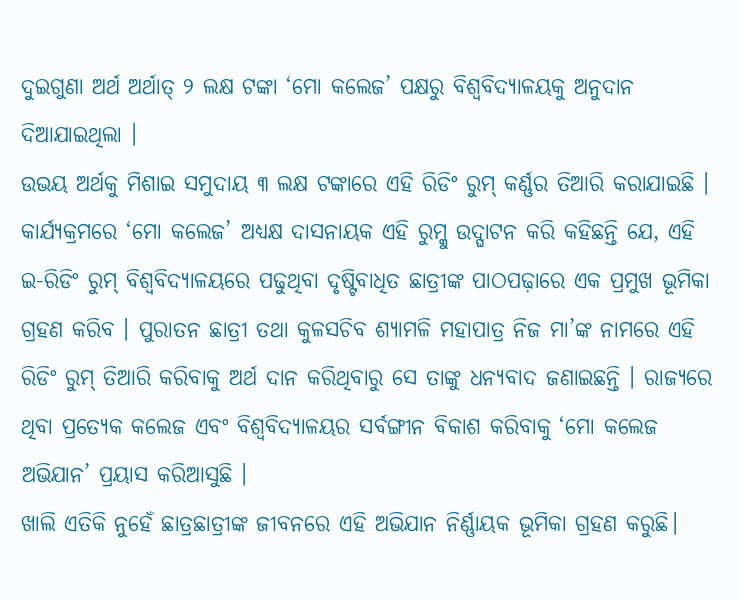ଦୁଇଗୁଣା ଅର୍ଥ ଅର୍ଥାତ୍ ୨ ଲକ୍ଷ ଟଙ୍କା ‘ମୋ କଲେଜ’ ପକ୍ଷରୁ ବିଶ୍ୱବିଦ୍ୟାଳୟକୁ ଅନୁଦାନ ଦିଆଯାଇଥିଲା ।
ଉଭୟ ଅର୍ଥକୁ ମିଶାଇ ସମୁଦାୟ ୩ ଲକ୍ଷ ଟଙ୍କାରେ ଏହି ରିଡିଂ ରୁମ୍ କର୍ଣ୍ଣର ତିଆରି କରାଯାଇଛି । କାର୍ଯ୍ୟକ୍ରମରେ ‘ମୋ କଲେଜ’ ଅଧ୍ୟକ୍ଷ ଦାସନାୟକ ଏହି ରୁମ୍କୁ ଉଦ୍ଘାଟନ କରି କହିଛନ୍ତି ଯେ, ଏହି ଇ-ରିଡିଂ ରୁମ୍ ବିଶ୍ୱବିଦ୍ୟାଳୟରେ ପଢୁଥିବା ଦୃଷ୍ଟିବାଧିତ ଛାତ୍ରୀଙ୍କ ପାଠପଢ଼ାରେ ଏକ ପ୍ରମୁଖ ଭୂମିକା ଗ୍ରହଣ କରିବ । ପୁରାତନ ଛାତ୍ରୀ ତଥା କୁଳସଚିବ ଶ୍ୟାମଳି ମହାପାତ୍ର ନିଜ ମା’ଙ୍କ ନାମରେ ଏହି ରିଡିଂ ରୁମ୍ ତିଆରି କରିବାକୁ ଅର୍ଥ ଦାନ କରିଥିବାରୁ ସେ ତାଙ୍କୁ ଧନ୍ୟବାଦ ଜଣାଇଛନ୍ତି । ରାଜ୍ୟରେ ଥିବା ପ୍ରତ୍ୟେକ କଲେଜ ଏବଂ ବିଶ୍ୱବିଦ୍ୟାଳୟର ସର୍ବଙ୍ଗୀନ ବିକାଶ କରିବାକୁ ‘ମୋ କଲେଜ ଅଭିଯାନ’ ପ୍ରୟାସ କରିଆସୁଛି ।
ଖାଲି ଏତିକି ନୁହେଁ ଛାତ୍ରଛାତ୍ରୀଙ୍କ ଜୀବନରେ ଏହି ଅଭିଯାନ ନିର୍ଣ୍ଣାୟକ ଭୂମିକା ଗ୍ରହଣ କରୁଛି।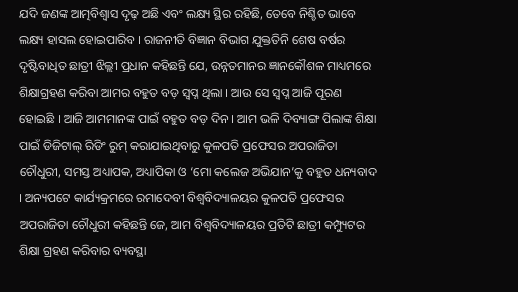ଯଦି ଜଣଙ୍କ ଆତ୍ମବିଶ୍ୱାସ ଦୃଢ଼ ଅଛି ଏବଂ ଲକ୍ଷ୍ୟ ସ୍ଥିର ରହିଛି, ତେବେ ନିଶ୍ଚିତ ଭାବେ ଲକ୍ଷ୍ୟ ହାସଲ ହୋଇପାରିବ । ରାଜନୀତି ବିଜ୍ଞାନ ବିଭାଗ ଯୁକ୍ତତିନି ଶେଷ ବର୍ଷର ଦୃଷ୍ଟିବାଧିତ ଛାତ୍ରୀ ଝିଲ୍ଲୀ ପ୍ରଧାନ କହିଛନ୍ତି ଯେ, ଉନ୍ନତମାନର ଜ୍ଞାନକୌଶଳ ମାଧ୍ୟମରେ ଶିକ୍ଷାଗ୍ରହଣ କରିବା ଆମର ବହୁତ ବଡ଼ ସ୍ୱପ୍ନ ଥିଲା । ଆଉ ସେ ସ୍ୱପ୍ନ ଆଜି ପୂରଣ ହୋଇଛି । ଆଜି ଆମମାନଙ୍କ ପାଇଁ ବହୁତ ବଡ଼ ଦିନ । ଆମ ଭଳି ଦିବ୍ୟାଙ୍ଗ ପିଲାଙ୍କ ଶିକ୍ଷା ପାଇଁ ଡିଜିଟାଲ୍ ରିଡିଂ ରୁମ୍ କରାଯାଇଥିବାରୁ କୁଳପତି ପ୍ରଫେସର ଅପରାଜିତା ଚୌଧୁରୀ, ସମସ୍ତ ଅଧ୍ୟାପକ, ଅଧ୍ୟାପିକା ଓ ‘ମୋ କଲେଜ ଅଭିଯାନ’କୁ ବହୁତ ଧନ୍ୟବାଦ । ଅନ୍ୟପଟେ କାର୍ଯ୍ୟକ୍ରମରେ ରମାଦେବୀ ବିଶ୍ଵବିଦ୍ୟାଳୟର କୁଳପତି ପ୍ରଫେସର ଅପରାଜିତା ଚୌଧୁରୀ କହିଛନ୍ତି ଜେ, ଆମ ବିଶ୍ୱବିଦ୍ୟାଳୟର ପ୍ରତିଟି ଛାତ୍ରୀ କମ୍ପ୍ୟୁଟର ଶିକ୍ଷା ଗ୍ରହଣ କରିବାର ବ୍ୟବସ୍ଥା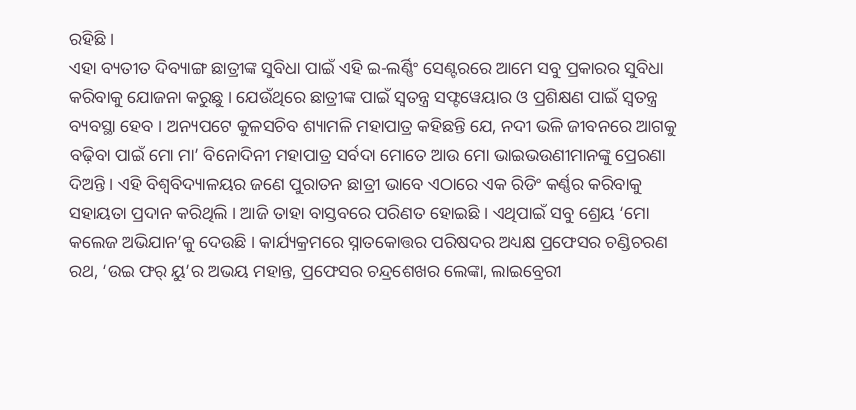ରହିଛି ।
ଏହା ବ୍ୟତୀତ ଦିବ୍ୟାଙ୍ଗ ଛାତ୍ରୀଙ୍କ ସୁବିଧା ପାଇଁ ଏହି ଇ-ଲର୍ଣ୍ଣିଂ ସେଣ୍ଟରରେ ଆମେ ସବୁ ପ୍ରକାରର ସୁବିଧା କରିବାକୁ ଯୋଜନା କରୁଛୁ । ଯେଉଁଥିରେ ଛାତ୍ରୀଙ୍କ ପାଇଁ ସ୍ୱତନ୍ତ୍ର ସଫ୍ଟୱେୟାର ଓ ପ୍ରଶିକ୍ଷଣ ପାଇଁ ସ୍ୱତନ୍ତ୍ର ବ୍ୟବସ୍ଥା ହେବ । ଅନ୍ୟପଟେ କୁଳସଚିବ ଶ୍ୟାମଳି ମହାପାତ୍ର କହିଛନ୍ତି ଯେ, ନଦୀ ଭଳି ଜୀବନରେ ଆଗକୁ ବଢ଼ିବା ପାଇଁ ମୋ ମା’ ବିନୋଦିନୀ ମହାପାତ୍ର ସର୍ବଦା ମୋତେ ଆଉ ମୋ ଭାଇଭଉଣୀମାନଙ୍କୁ ପ୍ରେରଣା ଦିଅନ୍ତି । ଏହି ବିଶ୍ୱବିଦ୍ୟାଳୟର ଜଣେ ପୁରାତନ ଛାତ୍ରୀ ଭାବେ ଏଠାରେ ଏକ ରିଡିଂ କର୍ଣ୍ଣର କରିବାକୁ ସହାୟତା ପ୍ରଦାନ କରିଥିଲି । ଆଜି ତାହା ବାସ୍ତବରେ ପରିଣତ ହୋଇଛି । ଏଥିପାଇଁ ସବୁ ଶ୍ରେୟ ‘ମୋ କଲେଜ ଅଭିଯାନ’କୁ ଦେଉଛି । କାର୍ଯ୍ୟକ୍ରମରେ ସ୍ନାତକୋତ୍ତର ପରିଷଦର ଅଧ୍ୟକ୍ଷ ପ୍ରଫେସର ଚଣ୍ଡିଚରଣ ରଥ, ‘ଉଇ ଫର୍ ୟୁ’ର ଅଭୟ ମହାନ୍ତ, ପ୍ରଫେସର ଚନ୍ଦ୍ରଶେଖର ଲେଙ୍କା, ଲାଇବ୍ରେରୀ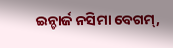ଇନ୍ଚାର୍ଜ ନସିମା ବେଗମ୍,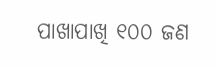ପାଖାପାଖି ୧୦୦ ଜଣ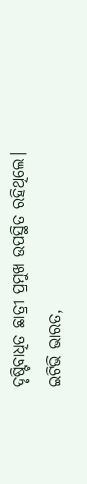ଦୃଷ୍ଟିବାଧିତ ଛାତ୍ରୀ ପ୍ରମୁଖ ଉପସ୍ଥିତ ରହିଥିଲେ।
ଇଟିଭି ଭାରତ,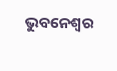ଭୁବନେଶ୍ବର